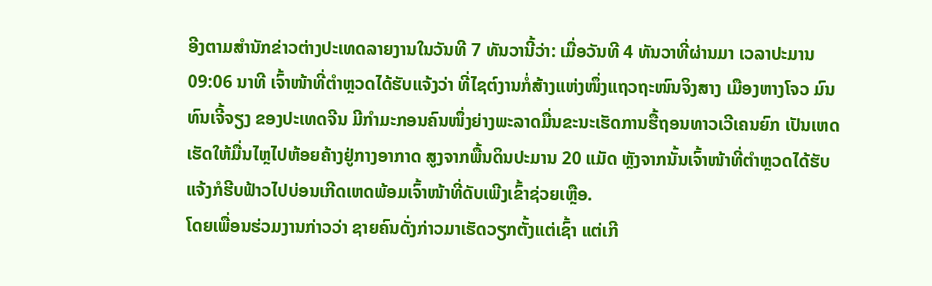ອີງຕາມສໍານັກຂ່າວຕ່າງປະເທດລາຍງານໃນວັນທີ 7 ທັນວານີ້ວ່າ: ເມື່ອວັນທີ 4 ທັນວາທີ່ຜ່ານມາ ເວລາປະມານ 09:06 ນາທີ ເຈົ້າໜ້າທີ່ຕໍາຫຼວດໄດ້ຮັບແຈ້ງວ່າ ທີ່ໄຊຕ໌ງານກໍ່ສ້າງແຫ່ງໜຶ່ງແຖວຖະໜົນຈິງສາງ ເມືອງຫາງໂຈວ ມົນທົນເຈີ້ຈຽງ ຂອງປະເທດຈີນ ມີກໍາມະກອນຄົນໜຶ່ງຍ່າງພະລາດມື່ນຂະນະເຮັດການຮື້ຖອນທາວເວີເຄນຍົກ ເປັນເຫດເຮັດໃຫ້ມື່ນໄຫຼໄປຫ້ອຍຄ້າງຢູ່ກາງອາກາດ ສູງຈາກພື້ນດິນປະມານ 20 ແມັດ ຫຼັງຈາກນັ້ນເຈົ້າໜ້າທີ່ຕໍາຫຼວດໄດ້ຮັບແຈ້ງກໍຮີບຟ້າວໄປບ່ອນເກີດເຫດພ້ອມເຈົ້າໜ້າທີ່ດັບເພີງເຂົ້າຊ່ວຍເຫຼືອ.
ໂດຍເພື່ອນຮ່ວມງານກ່າວວ່າ ຊາຍຄົນດັ່ງກ່າວມາເຮັດວຽກຕັ້ງແຕ່ເຊົ້າ ແຕ່ເກີ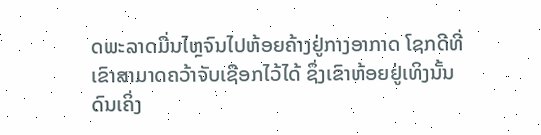ດພະລາດມື່ນໄຫຼຈົນໄປຫ້ອຍຄ້າງຢູ່ກາງອາກາດ ໂຊກດີທີ່ເຂົາສາມາດຄວ້າຈັບເຊືອກໄວ້ໄດ້ ຊຶ່ງເຂົາຫ້ອຍຢູ່ເທິງນັ້ນດົນເຄິ່ງ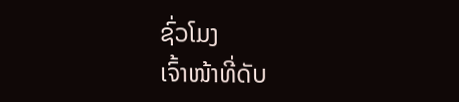ຊົ່ວໂມງ
ເຈົ້າໜ້າທີ່ດັບ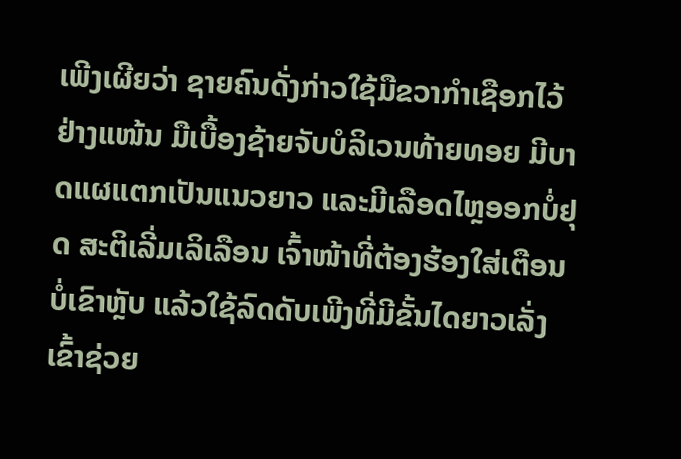ເພີງເຜີຍວ່າ ຊາຍຄົນດັ່ງກ່າວໃຊ້ມືຂວາກໍາເຊືອກໄວ້ຢ່າງແໜ້ນ ມືເບື້ອງຊ້າຍຈັບບໍລິເວນທ້າຍທອຍ ມີບາດແຜແຕກເປັນແນວຍາວ ແລະມີເລືອດໄຫຼອອກບໍ່ຢຸດ ສະຕິເລີ່ມເລິເລືອນ ເຈົ້າໜ້າທີ່ຕ້ອງຮ້ອງໃສ່ເຕືອນບໍ່ເຂົາຫຼັບ ແລ້ວໃຊ້ລົດດັບເພີງທີ່ມີຂັ້ນໄດຍາວເລັ່ງເຂົ້າຊ່ວຍ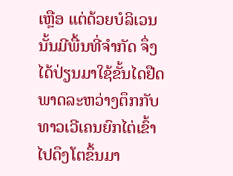ເຫຼືອ ແຕ່ດ້ວຍບໍລິເວນນັ້ນມີພື້ນທີ່ຈໍາກັດ ຈຶ່ງໄດ້ປ່ຽນມາໃຊ້ຂັ້ນໄດຢືດພາດລະຫວ່າງຕຶກກັບທາວເວີເຄນຍົກໄຕ່ເຂົ້າໄປດຶງໂຕຂຶ້ນມາ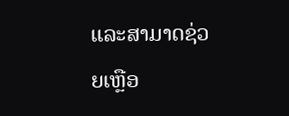ແລະສາມາດຊ່ວຍເຫຼືອ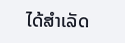ໄດ້ສໍາເລັດ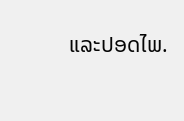ແລະປອດໄພ.